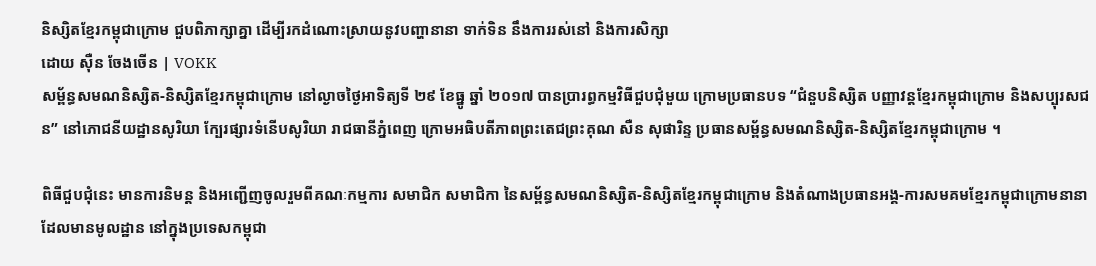និស្សិតខ្មែរកម្ពុជាក្រោម ជួបពិភាក្សាគ្នា ដើម្បីរកដំណោះស្រាយនូវបញ្ហានានា ទាក់ទិន នឹងការរស់នៅ និងការសិក្សា
ដោយ ស៊ឺន ចែងចើន | VOKK
សម្ព័ន្ធសមណនិស្សិត-និស្សិតខ្មែរកម្ពុជាក្រោម នៅល្ងាចថ្ងៃអាទិត្យទី ២៩ ខែធ្នូ ឆ្នាំ ២០១៧ បានប្រារព្ធកម្មវិធីជួបជុំមួយ ក្រោមប្រធានបទ “ជំនួបនិស្សិត បញ្ញាវន្តខ្មែរកម្ពុជាក្រោម និងសប្បុរសជន” នៅភោជនីយដ្ឋានសូរិយា ក្បែរផ្សារទំនើបសូរិយា រាជធានីភ្នំពេញ ក្រោមអធិបតីភាពព្រះតេជព្រះគុណ សឺន សុផារិន្ទ ប្រធានសម្ព័ន្ធសមណនិស្សិត-និស្សិតខ្មែរកម្ពុជាក្រោម ។

ពិធីជួបជុំនេះ មានការនិមន្ត និងអញ្ជើញចូលរួមពីគណៈកម្មការ សមាជិក សមាជិកា នៃសម្ព័ន្ធសមណនិស្សិត-និស្សិតខ្មែរកម្ពុជាក្រោម និងតំណាងប្រធានអង្គ-ការសមគមខ្មែរកម្ពុជាក្រោមនានា ដែលមានមូលដ្ឋាន នៅក្នុងប្រទេសកម្ពុជា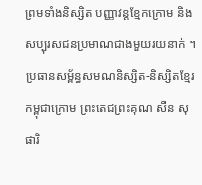ព្រមទាំងនិស្សិត បញ្ញាវន្តខ្មែកក្រោម និងសប្បុរសជនប្រមាណជាងមួយរយនាក់ ។
ប្រធានសម្ព័ន្ធសមណនិស្សិត-និស្សិតខ្មែរកម្ពុជាក្រោម ព្រះតេជព្រះគុណ សឺន សុផារិ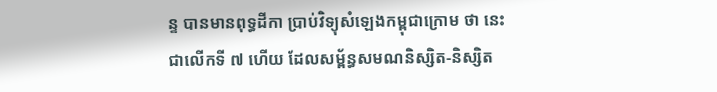ន្ទ បានមានពុទ្ធដីកា ប្រាប់វិទ្យុសំឡេងកម្ពុជាក្រោម ថា នេះជាលើកទី ៧ ហើយ ដែលសម្ព័ន្ធសមណនិស្សិត-និស្សិត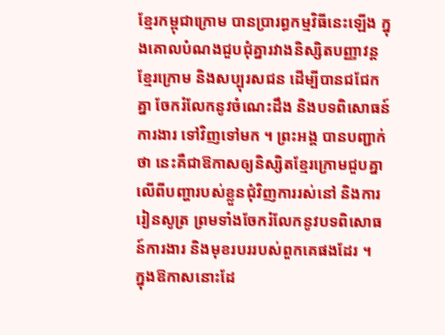ខ្មែរកម្ពុជាក្រោម បានប្រារព្ធកម្មវិធីនេះឡើង ក្នុងគោលបំណងជួបជុំគ្នារវាងនិស្សិតបញ្ញាវន្តខ្មែរក្រោម និងសប្បុរសជន ដើម្បីបានជជែកគ្នា ចែករំលែកនូវចំណេះដឹង និងបទពិសោធន៍ការងារ ទៅវិញទៅមក ។ ព្រះអង្គ បានបញ្ជាក់ថា នេះគឺជាឱកាសឲ្យនិស្សិតខ្មែរក្រោមជួបគ្នាលើពីបញ្ហារបស់ខ្លួនជុំវិញការរស់នៅ និងការរៀនសូត្រ ព្រមទាំងចែករំលែកនូវបទពិសោធន៍ការងារ និងមុខរបររបស់ពួកគេផងដែរ ។
ក្នុងឱកាសនោះដែ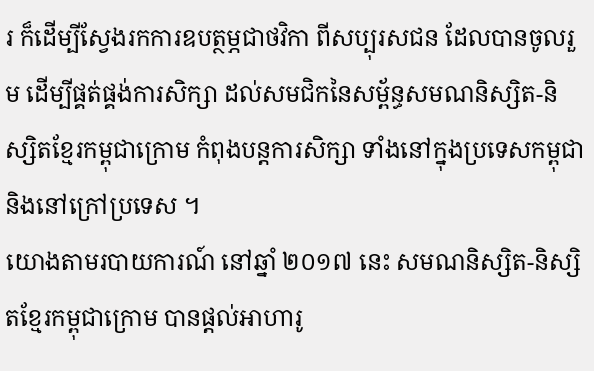រ ក៏ដើម្បីស្វែងរកការឧបត្ថម្ភជាថវិកា ពីសប្បុរសជន ដែលបានចូលរួម ដើម្បីផ្គត់ផ្គង់ការសិក្សា ដល់សមជិកនៃសម្ព័ន្ធសមណនិស្សិត-និស្សិតខ្មែរកម្ពុជាក្រោម កំពុងបន្តការសិក្សា ទាំងនៅក្នុងប្រទេសកម្ពុជា និងនៅក្រៅប្រទេស ។
យោងតាមរបាយការណ៍ នៅឆ្នាំ ២០១៧ នេះ សមណនិស្សិត-និស្សិតខ្មែរកម្ពុជាក្រោម បានផ្តល់អាហារូ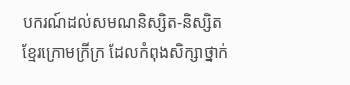បករណ៍ដល់សមណនិស្សិត-និស្សិតខ្មែរក្រោមក្រីក្រ ដែលកំពុងសិក្សាថ្នាក់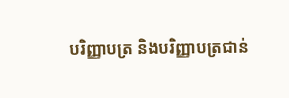បរិញ្ញាបត្រ និងបរិញ្ញាបត្រជាន់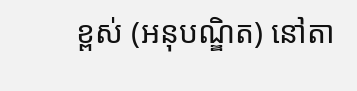ខ្ពស់ (អនុបណ្ឌិត) នៅតា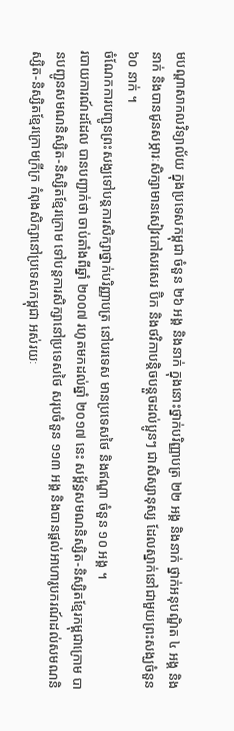មបណ្តាសាកលវិទ្យាល័យ ក្នុងប្រទេសកម្ពុជា ចំនួន ២៦ អង្គ និងនាក់ ក្នុងនោះថ្នាក់បរិញ្ញាបត្រ ២២ អង្គ និងនាក់ ថ្នាក់អនុបណ្ឌិត ៤ អង្គ និងនាក់ និងបានជូនសម្ភារៈសិក្សាមានសៀវភៅសរសេរ ប៊ិក និងថវិកាបន្តិចបន្តួចដល់ប្អូនៗ ជាសិស្សានុស្ស ដែលស្នាក់នៅជាមួយព្រះសង្ឃចំនួន ៦០ នាក់ ។
ចំណែកការបញ្ជូនព្រះសង្ឃទៅបន្តការសិក្សាថ្នាក់បរិញ្ញាបត្រ នៅបរទេស មានប្រទេសថៃ និងឥណ្ឌា ចំនួន ១០ អង្គ ។
របាយការណ៍ដដែល បានបញ្ជាក់ថា ចាប់តាំងពីឆ្នាំ ២០០៧ រហូតមកដល់ឆ្នាំ ២០១៧ នេះ សម្ព័ន្ធសមណនិស្សិត-និស្សិតខ្មែរកម្ពុជាក្រោម បានបញ្ជូនសមណនិស្សិត-និស្សិតខ្មែរក្រោម ទៅបន្តការសិក្សានៅប្រទេសថៃ សរុបចំនួន ១១៣ អង្គ និងបានផ្តល់អាហារូបករណ៍ដល់សមណនិស្សិត-និស្សិតខ្មែរក្រោមក្រីក្រ កំពុងសិក្សានៅប្រទេសកម្ពុជា អស់រយៈ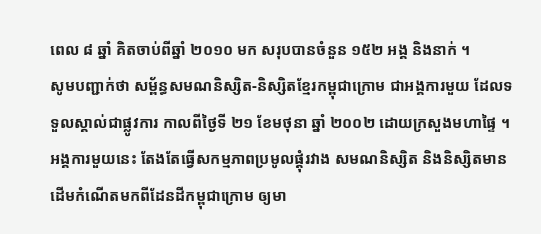ពេល ៨ ឆ្នាំ គិតចាប់ពីឆ្នាំ ២០១០ មក សរុបបានចំនួន ១៥២ អង្គ និងនាក់ ។
សូមបញ្ជាក់ថា សម្ព័ន្ធសមណនិស្សិត-និស្សិតខ្មែរកម្ពុជាក្រោម ជាអង្គការមួយ ដែលទទួលស្គាល់ជាផ្លូវការ កាលពីថ្ងៃទី ២១ ខែមថុនា ឆ្នាំ ២០០២ ដោយក្រសួងមហាផ្ទៃ ។ អង្គការមួយនេះ តែងតែធ្វើសកម្មភាពប្រមូលផ្តុំរវាង សមណនិស្សិត និងនិស្សិតមានដើមកំណើតមកពីដែនដីកម្ពុជាក្រោម ឲ្យមា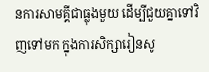នការសាមគ្គីជាធ្លុងមួយ ដើម្បីជួយគ្នាទៅវិញទៅមក ក្នុងការសិក្សារៀនសូ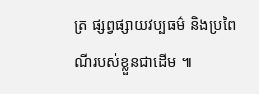ត្រ ផ្សព្វផ្សាយវប្បធម៌ និងប្រពៃណីរបស់ខ្លួនជាដើម ៕